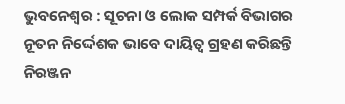ଭୁବନେଶ୍ୱର : ସୂଚନା ଓ ଲୋକ ସମ୍ପର୍କ ବିଭାଗର ନୂତନ ନିର୍ଦ୍ଦେଶକ ଭାବେ ଦାୟିତ୍ୱ ଗ୍ରହଣ କରିଛନ୍ତି ନିରଞ୍ଜନ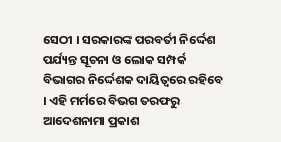ସେଠୀ । ସରକାରଙ୍କ ପରବର୍ତୀ ନିର୍ଦ୍ଦେଶ ପର୍ଯ୍ୟନ୍ତ ସୂଚନା ଓ ଲୋକ ସମ୍ପର୍କ ବିଭାଗର ନିର୍ଦ୍ଦେଶକ ଦାୟିତ୍ୱରେ ରହିବେ । ଏହି ମର୍ମରେ ବିଭଗ ତରଫରୁ ଆଦେଶନାମା ପ୍ରକାଶ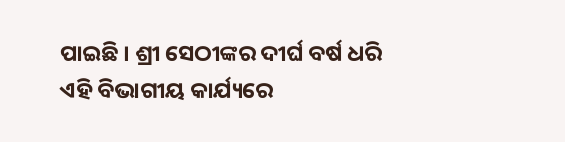ପାଇଛି । ଶ୍ରୀ ସେଠୀଙ୍କର ଦୀର୍ଘ ବର୍ଷ ଧରି ଏହି ବିଭାଗୀୟ କାର୍ଯ୍ୟରେ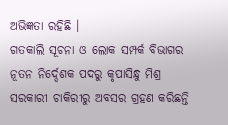ଅଭିଜ୍ଞତା ରହିଛି ।
ଗତକାଲି ସୂଚନା ଓ ଲୋକ ସମ୍ପର୍କ ବିଭାଗର ନୂତନ ନିର୍ଦ୍ଦେଶକ ପଦରୁ କୃପାସିନ୍ଧୁ ମିଶ୍ର ସରକାରୀ ଚାକିରୀରୁ ଅବସର ଗ୍ରହଣ କରିଛନ୍ତି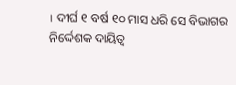। ଦୀର୍ଘ ୧ ବର୍ଷ ୧୦ ମାସ ଧରି ସେ ବିଭାଗର ନିର୍ଦ୍ଦେଶକ ଦାୟିତ୍ୱ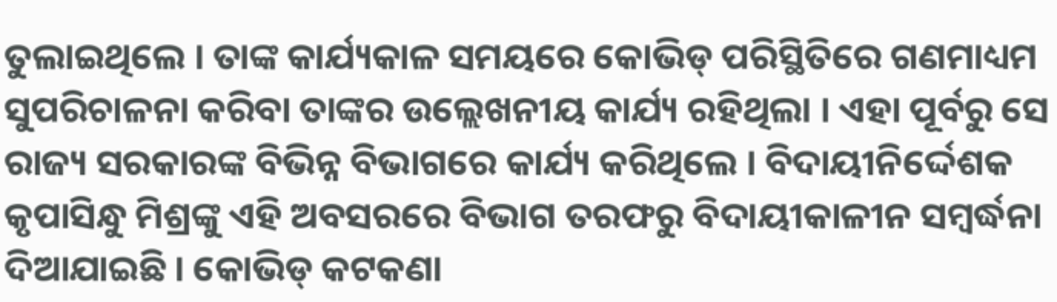ତୁଲାଇଥିଲେ । ତାଙ୍କ କାର୍ଯ୍ୟକାଳ ସମୟରେ କୋଭିଡ୍ ପରିସ୍ଥିତିରେ ଗଣମାଧ୍ୟମ ସୁପରିଚାଳନା କରିବା ତାଙ୍କର ଉଲ୍ଲେଖନୀୟ କାର୍ଯ୍ୟ ରହିଥିଲା । ଏହା ପୂର୍ବରୁ ସେ ରାଜ୍ୟ ସରକାରଙ୍କ ବିଭିନ୍ନ ବିଭାଗରେ କାର୍ଯ୍ୟ କରିଥିଲେ । ବିଦାୟୀନିର୍ଦ୍ଦେଶକ କୃପାସିନ୍ଧୁ ମିଶ୍ରଙ୍କୁ ଏହି ଅବସରରେ ବିଭାଗ ତରଫରୁ ବିଦାୟୀକାଳୀନ ସମ୍ବର୍ଦ୍ଧନା ଦିଆଯାଇଛି । କୋଭିଡ୍ କଟକଣା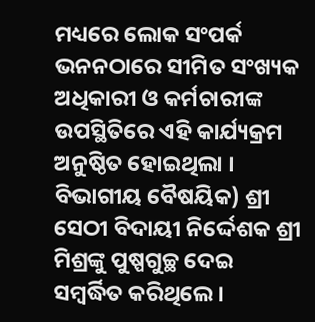ମଧ୍ୟରେ ଲୋକ ସଂପର୍କ ଭନନଠାରେ ସୀମିତ ସଂଖ୍ୟକ ଅଧିକାରୀ ଓ କର୍ମଚାରୀଙ୍କ ଉପସ୍ଥିତିରେ ଏହି କାର୍ଯ୍ୟକ୍ରମ ଅନୁଷ୍ଠିତ ହୋଇଥିଲା । ବିଭାଗୀୟ ବୈଷୟିକ) ଶ୍ରୀ ସେଠୀ ବିଦାୟୀ ନିର୍ଦ୍ଦେଶକ ଶ୍ରୀ ମିଶ୍ରଙ୍କୁ ପୁଷ୍ପଗୁଚ୍ଛ ଦେଇ ସମ୍ବର୍ଦ୍ଧିତ କରିଥିଲେ ।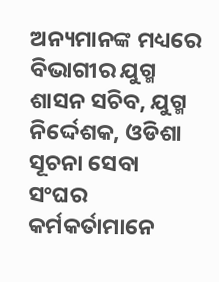ଅନ୍ୟମାନଙ୍କ ମଧ୍ୟରେ ବିଭାଗୀର ଯୁଗ୍ମ ଶାସନ ସଚିବ, ଯୁଗ୍ମ ନିର୍ଦ୍ଦେଶକ, ଓଡିଶା ସୂଚନା ସେବା ସଂଘର କର୍ମକର୍ତାମାନେ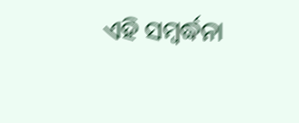ଏହି ସମ୍ବର୍ଦ୍ଧନା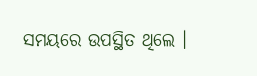ସମୟରେ ଉପସ୍ଥିତ ଥିଲେ ।